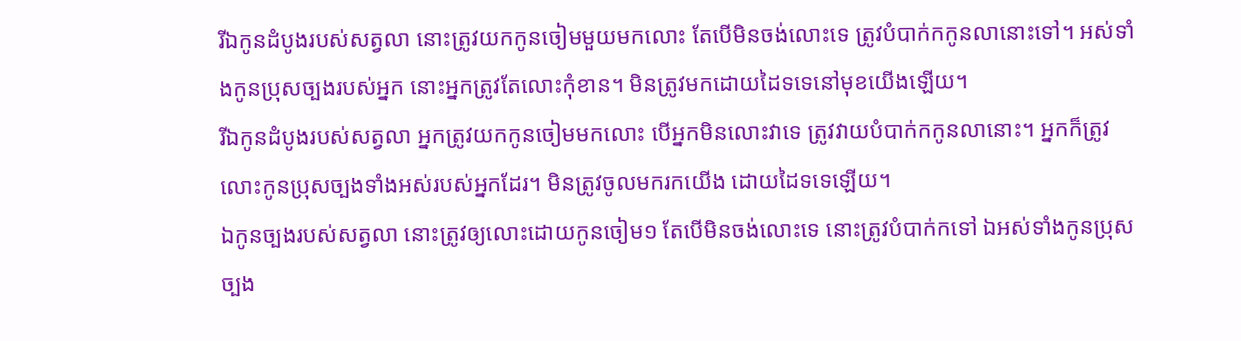រីឯកូនដំបូងរបស់សត្វលា នោះត្រូវយកកូនចៀមមួយមកលោះ តែបើមិនចង់លោះទេ ត្រូវបំបាក់កកូនលានោះទៅ។ អស់ទាំងកូនប្រុសច្បងរបស់អ្នក នោះអ្នកត្រូវតែលោះកុំខាន។ មិនត្រូវមកដោយដៃទទេនៅមុខយើងឡើយ។
រីឯកូនដំបូងរបស់សត្វលា អ្នកត្រូវយកកូនចៀមមកលោះ បើអ្នកមិនលោះវាទេ ត្រូវវាយបំបាក់កកូនលានោះ។ អ្នកក៏ត្រូវលោះកូនប្រុសច្បងទាំងអស់របស់អ្នកដែរ។ មិនត្រូវចូលមករកយើង ដោយដៃទទេឡើយ។
ឯកូនច្បងរបស់សត្វលា នោះត្រូវឲ្យលោះដោយកូនចៀម១ តែបើមិនចង់លោះទេ នោះត្រូវបំបាក់កទៅ ឯអស់ទាំងកូនប្រុសច្បង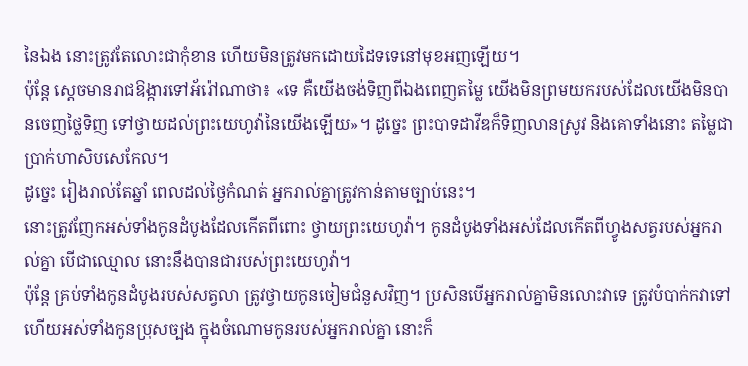នៃឯង នោះត្រូវតែលោះជាកុំខាន ហើយមិនត្រូវមកដោយដៃទទេនៅមុខអញឡើយ។
ប៉ុន្តែ ស្តេចមានរាជឱង្ការទៅអ័រ៉ៅណាថា៖ «ទេ គឺយើងចង់ទិញពីឯងពេញតម្លៃ យើងមិនព្រមយករបស់ដែលយើងមិនបានចេញថ្លៃទិញ ទៅថ្វាយដល់ព្រះយេហូវ៉ានៃយើងឡើយ»។ ដូច្នេះ ព្រះបាទដាវីឌក៏ទិញលានស្រូវ និងគោទាំងនោះ តម្លៃជាប្រាក់ហាសិបសេកែល។
ដូច្នេះ រៀងរាល់តែឆ្នាំ ពេលដល់ថ្ងៃកំណត់ អ្នករាល់គ្នាត្រូវកាន់តាមច្បាប់នេះ។
នោះត្រូវញែកអស់ទាំងកូនដំបូងដែលកើតពីពោះ ថ្វាយព្រះយេហូវ៉ា។ កូនដំបូងទាំងអស់ដែលកើតពីហ្វូងសត្វរបស់អ្នករាល់គ្នា បើជាឈ្មោល នោះនឹងបានជារបស់ព្រះយេហូវ៉ា។
ប៉ុន្តែ គ្រប់ទាំងកូនដំបូងរបស់សត្វលា ត្រូវថ្វាយកូនចៀមជំនួសវិញ។ ប្រសិនបើអ្នករាល់គ្នាមិនលោះវាទេ ត្រូវបំបាក់កវាទៅ ហើយអស់ទាំងកូនប្រុសច្បង ក្នុងចំណោមកូនរបស់អ្នករាល់គ្នា នោះក៏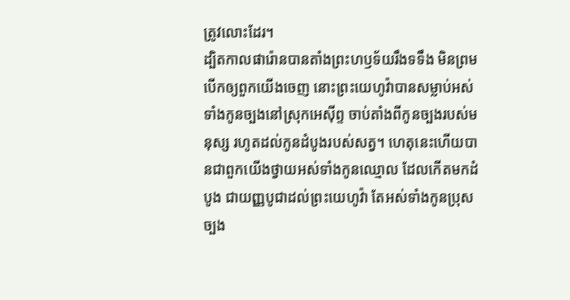ត្រូវលោះដែរ។
ដ្បិតកាលផារ៉ោនបានតាំងព្រះហឫទ័យរឹងទទឹង មិនព្រមបើកឲ្យពួកយើងចេញ នោះព្រះយេហូវ៉ាបានសម្លាប់អស់ទាំងកូនច្បងនៅស្រុកអេស៊ីព្ទ ចាប់តាំងពីកូនច្បងរបស់មនុស្ស រហូតដល់កូនដំបូងរបស់សត្វ។ ហេតុនេះហើយបានជាពួកយើងថ្វាយអស់ទាំងកូនឈ្មោល ដែលកើតមកដំបូង ជាយញ្ញបូជាដល់ព្រះយេហូវ៉ា តែអស់ទាំងកូនប្រុសច្បង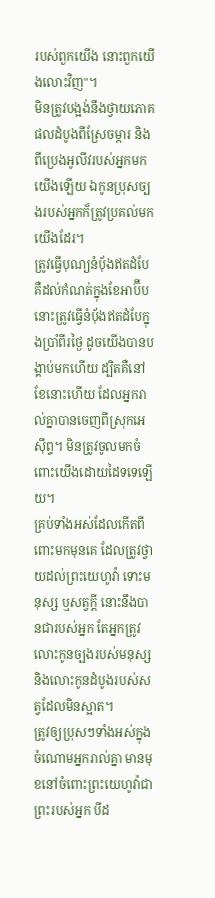របស់ពួកយើង នោះពួកយើងលោះវិញ"។
មិនត្រូវបង្អង់នឹងថ្វាយភោគផលដំបូងពីស្រែចម្ការ និងពីប្រេងអូលីវរបស់អ្នកមកយើងឡើយ ឯកូនប្រុសច្បងរបស់អ្នកក៏ត្រូវប្រគល់មកយើងដែរ។
ត្រូវធ្វើបុណ្យនំបុ័ងឥតដំបែ គឺដល់កំណត់ក្នុងខែអាប៊ីប នោះត្រូវធ្វើនំបុ័ងឥតដំបែក្នុងប្រាំពីរថ្ងៃ ដូចយើងបានបង្គាប់មកហើយ ដ្បិតគឺនៅខែនោះហើយ ដែលអ្នករាល់គ្នាបានចេញពីស្រុកអេស៊ីព្ទ។ មិនត្រូវចូលមកចំពោះយើងដោយដៃទទេឡើយ។
គ្រប់ទាំងអស់ដែលកើតពីពោះមកមុនគេ ដែលត្រូវថ្វាយដល់ព្រះយេហូវ៉ា ទោះមនុស្ស ឬសត្វក្តី នោះនឹងបានជារបស់អ្នក តែអ្នកត្រូវលោះកូនច្បងរបស់មនុស្ស និងលោះកូនដំបូងរបស់សត្វដែលមិនស្អាត។
ត្រូវឲ្យប្រុសៗទាំងអស់ក្នុងចំណោមអ្នករាល់គ្នា មានមុខនៅចំពោះព្រះយេហូវ៉ាជាព្រះរបស់អ្នក បីដ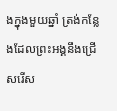ងក្នុងមួយឆ្នាំ ត្រង់កន្លែងដែលព្រះអង្គនឹងជ្រើសរើស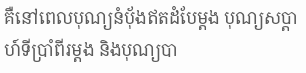គឺនៅពេលបុណ្យនំបុ័ងឥតដំបែម្តង បុណ្យសប្ដាហ៍ទីប្រាំពីរម្តង និងបុណ្យបា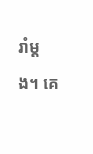រាំម្តង។ គេ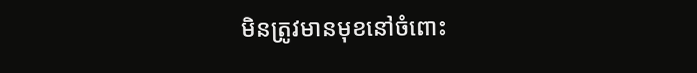មិនត្រូវមានមុខនៅចំពោះ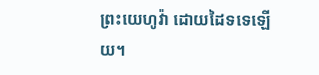ព្រះយេហូវ៉ា ដោយដៃទទេឡើយ។